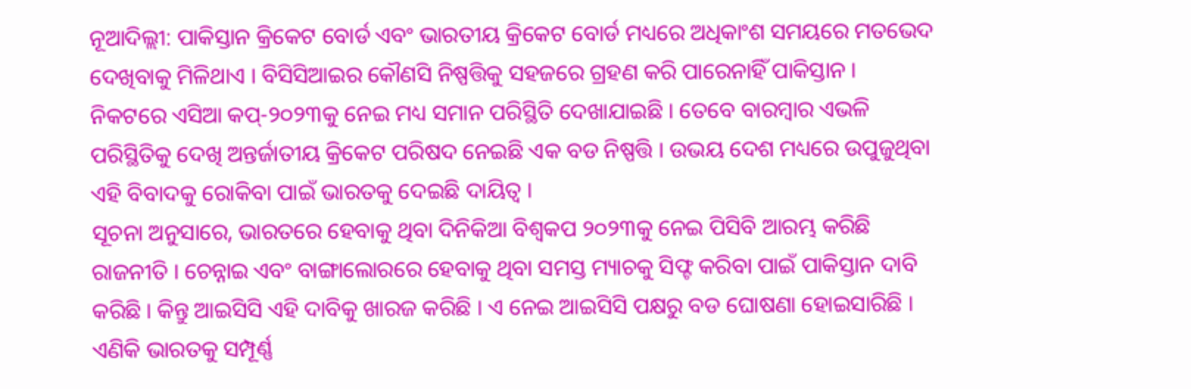ନୂଆଦିଲ୍ଲୀ: ପାକିସ୍ତାନ କ୍ରିକେଟ ବୋର୍ଡ ଏବଂ ଭାରତୀୟ କ୍ରିକେଟ ବୋର୍ଡ ମଧ୍ୟରେ ଅଧିକାଂଶ ସମୟରେ ମତଭେଦ ଦେଖିବାକୁ ମିଳିଥାଏ । ବିସିସିଆଇର କୌଣସି ନିଷ୍ପତ୍ତିକୁ ସହଜରେ ଗ୍ରହଣ କରି ପାରେନାହିଁ ପାକିସ୍ତାନ । ନିକଟରେ ଏସିଆ କପ୍-୨୦୨୩କୁ ନେଇ ମଧ୍ୟ ସମାନ ପରିସ୍ଥିତି ଦେଖାଯାଇଛି । ତେବେ ବାରମ୍ବାର ଏଭଳି ପରିସ୍ଥିତିକୁ ଦେଖି ଅନ୍ତର୍ଜାତୀୟ କ୍ରିକେଟ ପରିଷଦ ନେଇଛି ଏକ ବଡ ନିଷ୍ପତ୍ତି । ଉଭୟ ଦେଶ ମଧ୍ୟରେ ଉପୁଜୁଥିବା ଏହି ବିବାଦକୁ ରୋକିବା ପାଇଁ ଭାରତକୁ ଦେଇଛି ଦାୟିତ୍ୱ ।
ସୂଚନା ଅନୁସାରେ, ଭାରତରେ ହେବାକୁ ଥିବା ଦିନିକିଆ ବିଶ୍ୱକପ ୨୦୨୩କୁ ନେଇ ପିସିବି ଆରମ୍ଭ କରିଛି ରାଜନୀତି । ଚେନ୍ନାଇ ଏବଂ ବାଙ୍ଗାଲୋରରେ ହେବାକୁ ଥିବା ସମସ୍ତ ମ୍ୟାଚକୁ ସିଫ୍ଟ କରିବା ପାଇଁ ପାକିସ୍ତାନ ଦାବି କରିଛି । କିନ୍ତୁ ଆଇସିସି ଏହି ଦାବିକୁ ଖାରଜ କରିଛି । ଏ ନେଇ ଆଇସିସି ପକ୍ଷରୁ ବଡ ଘୋଷଣା ହୋଇସାରିଛି । ଏଣିକି ଭାରତକୁ ସମ୍ପୂର୍ଣ୍ଣ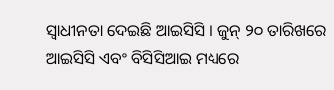ସ୍ୱାଧୀନତା ଦେଇଛି ଆଇସିସି । ଜୁନ୍ ୨୦ ତାରିଖରେ ଆଇସିସି ଏବଂ ବିସିସିଆଇ ମଧ୍ୟରେ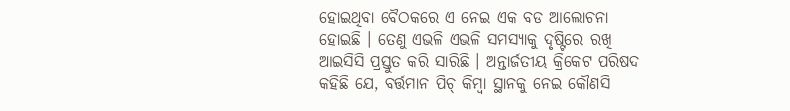ହୋଇଥିବା ବୈଠକରେ ଏ ନେଇ ଏକ ବଡ ଆଲୋଚନା ହୋଇଛି । ତେଣୁ ଏଭଳି ଏଭଳି ସମସ୍ୟାକୁ ଦୃଷ୍ଟିରେ ରଖି ଆଇସିସି ପ୍ରସ୍ତୁତ କରି ସାରିଛି । ଅନ୍ତାର୍ଜତୀୟ କ୍ରିକେଟ ପରିଷଦ କହିଛି ଯେ, ବର୍ତ୍ତମାନ ପିଚ୍ କିମ୍ବା ସ୍ଥାନକୁ ନେଇ କୌଣସି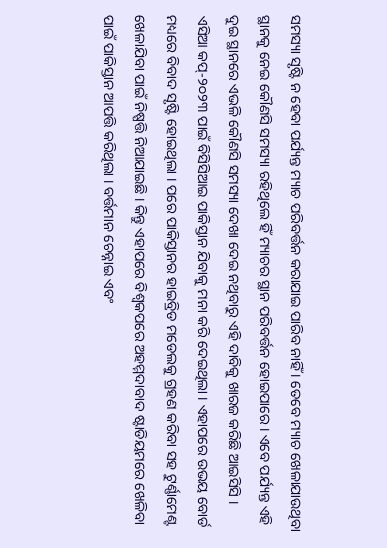ସମସ୍ୟା ସୃଷ୍ଟି ନ ହେବା ପର୍ଯ୍ୟନ୍ତ ମ୍ୟାଚ ପରିବର୍ତ୍ତନ କରାଯାଇ ପାରିବ ନାହିଁ । ତେବେ ମ୍ୟାଚ ଖେଳାଯାଉଥିବା ସ୍ଥାନକୁ ନେଇ କୌଣସି ସମସ୍ୟା ରହିଥିଲେ ହିଁ ମ୍ୟାଚର ସ୍ଥାନ ପରିବର୍ତ୍ତନ ହୋଇପାରେ । ଏବେ ପର୍ଯ୍ୟନ୍ତ ଏହି ଦୁଇ ସ୍ଥାନରେ ଏଭଳି କୌଣସି ସମସ୍ୟା ଦେଖା ଦେଇ ନଥିବାରୁ ଏହି ଦାବିକୁ ଖାରଜ କରିଛି ଆଇସିସି ।
ଏସିଆ କପ୍-୨୦୨୩ ପାଇଁ ବିସିସିଆଇ ପାକିସ୍ତାନ ଯିବାକୁ ମନା କରି ଦେଇଥିଲା । ଏହାପରେ ଉଭୟ ବୋର୍ଡ ମଧ୍ୟରେ ବିବାଦ ସୃଷ୍ଟି ହୋଇଥିଲା । ପରେ ପାକିସ୍ତାନର ହାଇବ୍ରିଡ ମଡେଲକୁ ଗ୍ରହଣ କରିବା ସହ ଟୁର୍ଣ୍ଣାମେଣ୍ଟ ଖେଳାଯିବା ପାଇଁ ନିଷ୍ପତ୍ତି ନିଆଯାଇଛି । କିନ୍ତୁ ଏହାପରେ ବିଶ୍ୱକପରେ ଅହମ୍ମଦାବାଦ ଷ୍ଟାଡିୟମରେ ଖେଳିବା ପାଇଁ ପାକିସ୍ତାନ ଆପତ୍ତି କରିଥିଲା । ବର୍ତ୍ତମାନ ଚେନ୍ନାଇ ଏବଂ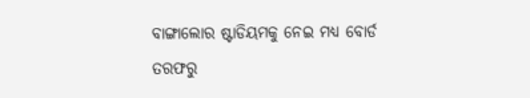ବାଙ୍ଗାଲୋର ଷ୍ଟାଡିୟମକୁ ନେଇ ମଧ୍ୟ ବୋର୍ଡ ତରଫରୁ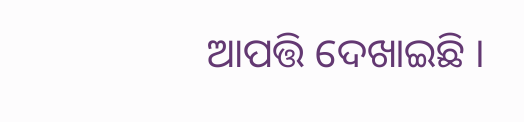ଆପତ୍ତି ଦେଖାଇଛି ।